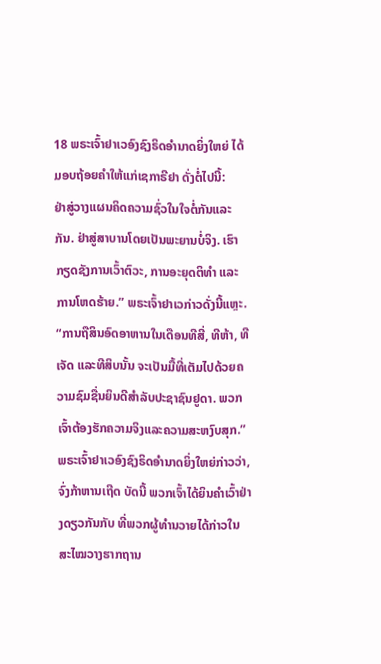18 ພຣະເຈົ້າຢາເວອົງຊົງຣິດອຳນາດຍິ່ງໃຫຍ່ ໄດ້ມອບຖ້ອຍຄຳໃຫ້ແກ່ເຊກາຣີຢາ ດັ່ງຕໍ່ໄປນີ້:
ຢ່າສູ່ວາງແຜນຄິດຄວາມຊົ່ວໃນໃຈຕໍ່ກັນແລະກັນ. ຢ່າສູ່ສາບານໂດຍເປັນພະຍານບໍ່ຈິງ. ເຮົາກຽດຊັງການເວົ້າຕົວະ, ການອະຍຸດຕິທຳ ແລະການໂຫດຮ້າຍ.” ພຣະເຈົ້າຢາເວກ່າວດັ່ງນີ້ແຫຼະ.
“ການຖືສິນອົດອາຫານໃນເດືອນທີສີ່, ທີຫ້າ, ທີເຈັດ ແລະທີສິບນັ້ນ ຈະເປັນມື້ທີ່ເຕັມໄປດ້ວຍຄວາມຊົມຊື່ນຍິນດີສຳລັບປະຊາຊົນຢູດາ. ພວກເຈົ້າຕ້ອງຮັກຄວາມຈິງແລະຄວາມສະຫງົບສຸກ.”
ພຣະເຈົ້າຢາເວອົງຊົງຣິດອຳນາດຍິ່ງໃຫຍ່ກ່າວວ່າ, ຈົ່ງກ້າຫານເຖີດ ບັດນີ້ ພວກເຈົ້າໄດ້ຍິນຄຳເວົ້າຢ່າງດຽວກັນກັບ ທີ່ພວກຜູ້ທຳນວາຍໄດ້ກ່າວໃນສະໄໝວາງຮາກຖານ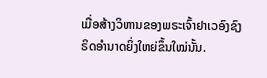ເມື່ອສ້າງວິຫານຂອງພຣະເຈົ້າຢາເວອົງຊົງຣິດອຳນາດຍິ່ງໃຫຍ່ຂຶ້ນໃໝ່ນັ້ນ.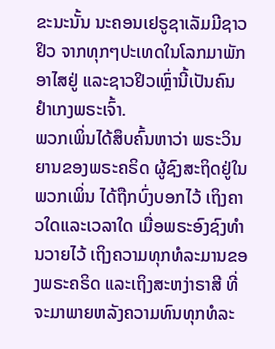ຂະນະນັ້ນ ນະຄອນເຢຣູຊາເລັມມີຊາວຢິວ ຈາກທຸກໆປະເທດໃນໂລກມາພັກອາໄສຢູ່ ແລະຊາວຢິວເຫຼົ່ານີ້ເປັນຄົນຢຳເກງພຣະເຈົ້າ.
ພວກເພິ່ນໄດ້ສຶບຄົ້ນຫາວ່າ ພຣະວິນຍານຂອງພຣະຄຣິດ ຜູ້ຊົງສະຖິດຢູ່ໃນພວກເພິ່ນ ໄດ້ຖືກບົ່ງບອກໄວ້ ເຖິງຄາວໃດແລະເວລາໃດ ເມື່ອພຣະອົງຊົງທຳນວາຍໄວ້ ເຖິງຄວາມທຸກທໍລະມານຂອງພຣະຄຣິດ ແລະເຖິງສະຫງ່າຣາສີ ທີ່ຈະມາພາຍຫລັງຄວາມທົນທຸກທໍລະ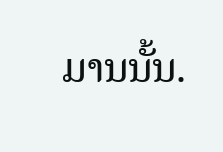ມານນັ້ນ.